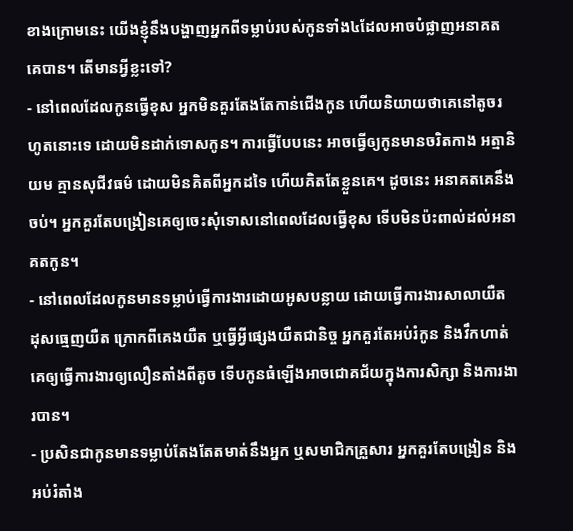ខាងក្រោមនេះ យើងខ្ញុំនឹងបង្ហាញអ្នកពីទម្លាប់របស់កូនទាំង៤ដែលអាចបំផ្លាញអនាគតគេបាន។ តើមានអ្វីខ្លះទៅ?
- នៅពេលដែលកូនធ្វើខុស អ្នកមិនគួរតែងតែកាន់ជើងកូន ហើយនិយាយថាគេនៅតូចរហូតនោះទេ ដោយមិនដាក់ទោសកូន។ ការធ្វើបែបនេះ អាចធ្វើឲ្យកូនមានចរិតកាង អត្មានិយម គ្មានសុជីវធម៌ ដោយមិនគិតពីអ្នកដទៃ ហើយគិតតែខ្លួនគេ។ ដូចនេះ អនាគតគេនឹងចប់។ អ្នកគួរតែបង្រៀនគេឲ្យចេះសុំទោសនៅពេលដែលធ្វើខុស ទើបមិនប៉ះពាល់ដល់អនាគតកូន។
- នៅពេលដែលកូនមានទម្លាប់ធ្វើការងារដោយអូសបន្លាយ ដោយធ្វើការងារសាលាយឺត ដុសធ្មេញយឺត ក្រោកពីគេងយឺត ឬធ្វើអ្វីផ្សេងយឺតជានិច្ច អ្នកគួរតែអប់រំកូន និងវឹកហាត់គេឲ្យធ្វើការងារឲ្យលឿនតាំងពីតូច ទើបកូនធំឡើងអាចជោគជ័យក្នុងការសិក្សា និងការងារបាន។
- ប្រសិនជាកូនមានទម្លាប់តែងតែតមាត់នឹងអ្នក ឬសមាជិកគ្រួសារ អ្នកគួរតែបង្រៀន និងអប់រំតាំង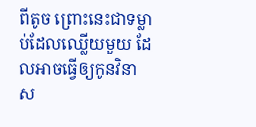ពីតូច ព្រោះនេះជាទម្លាប់ដែលឈ្លើយមួយ ដែលអាចធ្វើឲ្យកូនវិនាស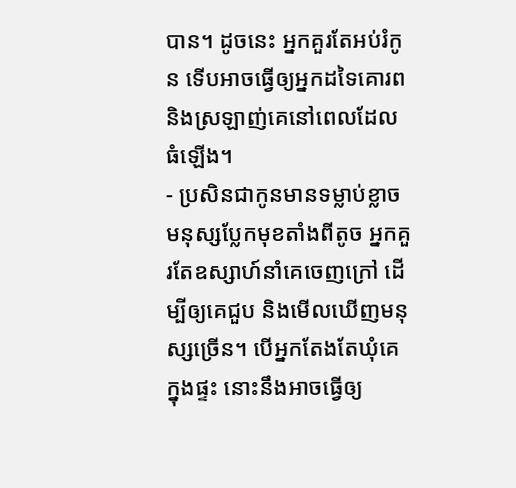បាន។ ដូចនេះ អ្នកគួរតែអប់រំកូន ទើបអាចធ្វើឲ្យអ្នកដទៃគោរព និងស្រឡាញ់គេនៅពេលដែលធំឡើង។
- ប្រសិនជាកូនមានទម្លាប់ខ្លាចមនុស្សប្លែកមុខតាំងពីតូច អ្នកគួរតែឧស្សាហ៍នាំគេចេញក្រៅ ដើម្បីឲ្យគេជួប និងមើលឃើញមនុស្សច្រើន។ បើអ្នកតែងតែឃុំគេក្នុងផ្ទះ នោះនឹងអាចធ្វើឲ្យ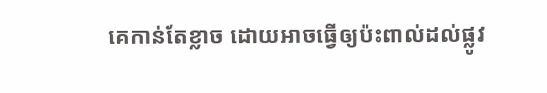គេកាន់តែខ្លាច ដោយអាចធ្វើឲ្យប៉ះពាល់ដល់ផ្លូវ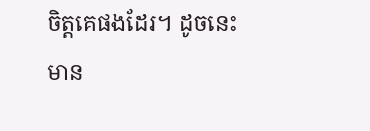ចិត្តគេផងដែរ។ ដូចនេះ មាន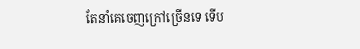តែនាំគេចេញក្រៅច្រើនទេ ទើប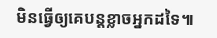មិនធ្វើឲ្យគេបន្តខ្លាចអ្នកដទៃ៕